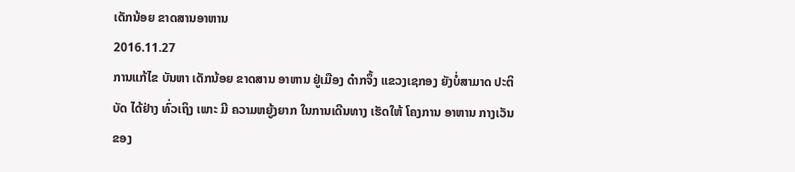ເດັກນ້ອຍ ຂາດສານອາຫານ
2016.11.27
ການແກ້ໄຂ ບັນຫາ ເດັກນ້ອຍ ຂາດສານ ອາຫານ ຢູ່ເມືອງ ດ໋າກຈຶ້ງ ແຂວງເຊກອງ ຍັງບໍ່ສາມາດ ປະຕິບັດ ໄດ້ຢ່າງ ທົ່ວເຖິງ ເພາະ ມີ ຄວາມຫຍູ້ງຍາກ ໃນການເດີນທາງ ເຮັດໃຫ້ ໂຄງການ ອາຫານ ກາງເວັນ ຂອງ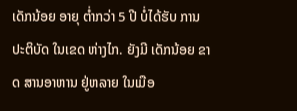ເດັກນ້ອຍ ອາຍຸ ຕໍ່າກວ່າ 5 ປີ ບໍ່ໄດ້ຮັບ ການປະຕິບັດ ໃນເຂດ ຫ່າງໄກ. ຍັງມີ ເດັກນ້ອຍ ຂາດ ສານອາຫານ ຢູ່ຫລາຍ ໃນເມືອ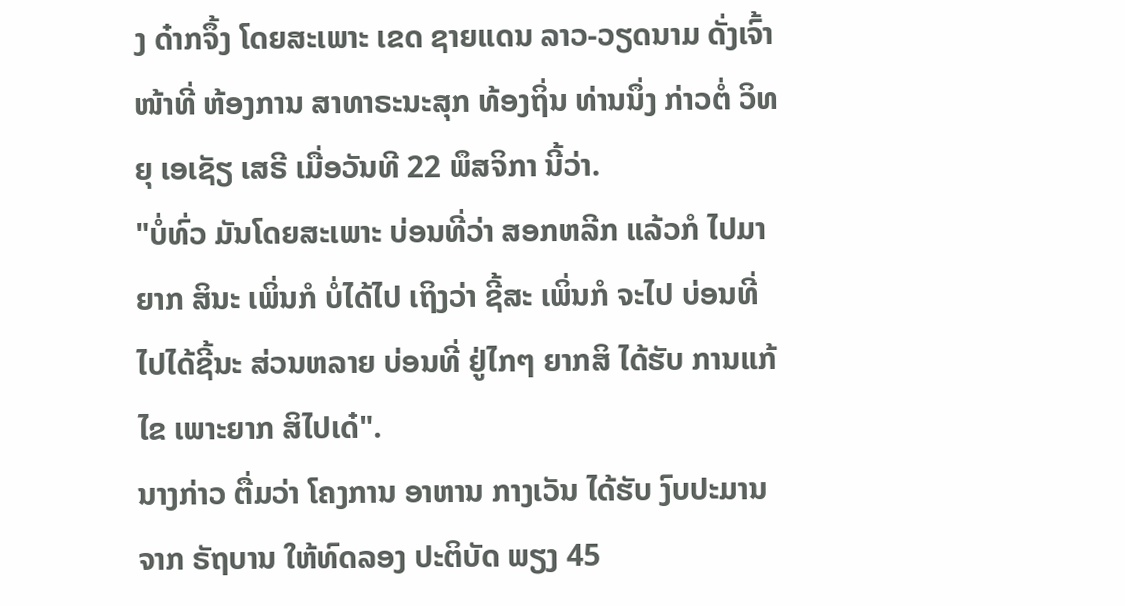ງ ດ໋າກຈຶ້ງ ໂດຍສະເພາະ ເຂດ ຊາຍແດນ ລາວ-ວຽດນາມ ດັ່ງເຈົ້າໜ້າທີ່ ຫ້ອງການ ສາທາຣະນະສຸກ ທ້ອງຖິ່ນ ທ່ານນຶ່ງ ກ່າວຕໍ່ ວິທຍຸ ເອເຊັຽ ເສຣີ ເມື່ອວັນທີ 22 ພຶສຈິກາ ນີ້ວ່າ.
"ບໍ່ທົ່ວ ມັນໂດຍສະເພາະ ບ່ອນທີ່ວ່າ ສອກຫລີກ ແລ້ວກໍ ໄປມາຍາກ ສິນະ ເພິ່ນກໍ ບໍ່ໄດ້ໄປ ເຖິງວ່າ ຊີ້ສະ ເພິ່ນກໍ ຈະໄປ ບ່ອນທີ່ ໄປໄດ້ຊີ້ນະ ສ່ວນຫລາຍ ບ່ອນທີ່ ຢູ່ໄກໆ ຍາກສິ ໄດ້ຮັບ ການແກ້ໄຂ ເພາະຍາກ ສິໄປເດ໋".
ນາງກ່າວ ຕື່ມວ່າ ໂຄງການ ອາຫານ ກາງເວັນ ໄດ້ຮັບ ງົບປະມານ ຈາກ ຣັຖບານ ໃຫ້ທົດລອງ ປະຕິບັດ ພຽງ 45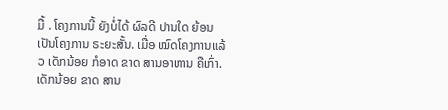ມື້ . ໂຄງການນີ້ ຍັງບໍ່ໄດ້ ຜົລດີ ປານໃດ ຍ້ອນ ເປັນໂຄງການ ຣະຍະສັ້ນ. ເມື່ອ ໝົດໂຄງການແລ້ວ ເດັກນ້ອຍ ກໍອາດ ຂາດ ສານອາຫານ ຄືເກົ່າ.
ເດັກນ້ອຍ ຂາດ ສານ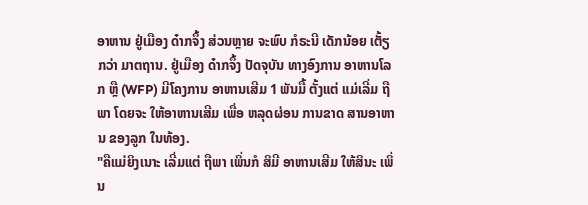ອາຫານ ຢູ່ເມືອງ ດ໋າກຈຶ້ງ ສ່ວນຫຼາຍ ຈະພົບ ກໍຣະນີ ເດັກນ້ອຍ ເຕັ້ຽກວ່າ ມາຕຖານ. ຢູ່ເມືອງ ດ໋າກຈຶ້ງ ປັດຈຸບັນ ທາງອົງການ ອາຫານໂລກ ຫຼື (WFP) ມີໂຄງການ ອາຫານເສີມ 1 ພັນມື້ ຕັ້ງແຕ່ ແມ່ເລີ່ມ ຖືພາ ໂດຍຈະ ໃຫ້ອາຫານເສີມ ເພື່ອ ຫລຸດຜ່ອນ ການຂາດ ສານອາຫານ ຂອງລູກ ໃນທ້ອງ.
"ຄືແມ່ຍິງເນາະ ເລີ່ມແຕ່ ຖືພາ ເພິ່ນກໍ ສິມີ ອາຫານເສີມ ໃຫ້ສິນະ ເພິ່ນ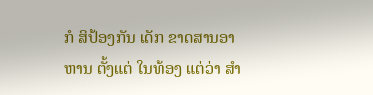ກໍ ສິປ້ອງກັນ ເດັກ ຂາດສານອາຫານ ຕັ້ງແຕ່ ໃນທ້ອງ ແຕ່ວ່າ ສໍາ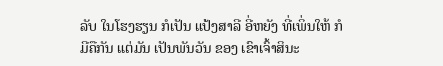ລັບ ໃນໂຮງຮຽນ ກໍເປັນ ແປ້ງສາລີ ອີ່ຫຍັງ ທີ່ເພິ່ນໃຫ້ ກໍມີຄືກັນ ແຕ່ມັນ ເປັນພັນວັນ ຂອງ ເຂົາເຈົ້າສິນະ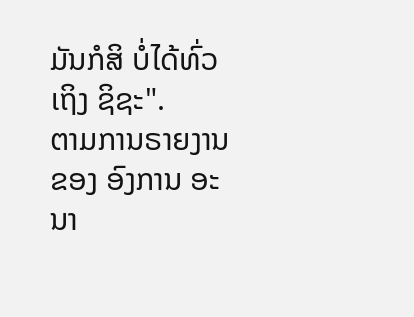ມັນກໍສິ ບໍ່ໄດ້ທົ່ວເຖິງ ຊິຊະ".
ຕາມການຣາຍງານ ຂອງ ອົງການ ອະນາ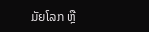ມັຍໂລກ ຫຼື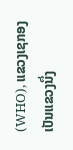(WHO), ແຂວງເຊກອງ ເປັນແຂວງນຶ່ງ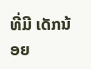ທີ່ມີ ເດັກນ້ອຍ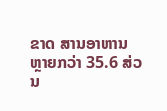ຂາດ ສານອາຫານ ຫຼາຍກວ່າ 35.6 ສ່ວນ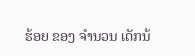ຮ້ອຍ ຂອງ ຈໍານວນ ເດັກນ້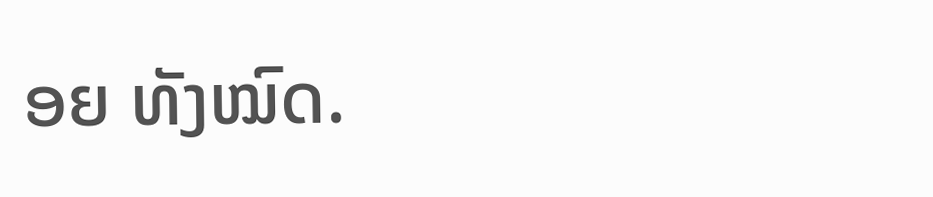ອຍ ທັງໝົດ.